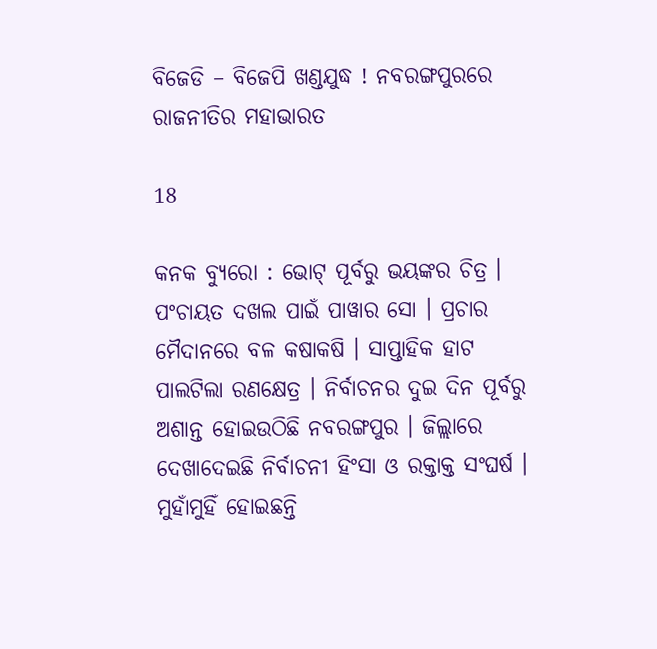ବିଜେଡି – ବିଜେପି ଖଣ୍ଡଯୁଦ୍ଧ ! ନବରଙ୍ଗପୁରରେ ରାଜନୀତିର ମହାଭାରତ

18

କନକ ବ୍ୟୁରୋ : ଭୋଟ୍ ପୂର୍ବରୁ ଭୟଙ୍କର ଚିତ୍ର । ପଂଚାୟତ ଦଖଲ ପାଇଁ ପାୱାର ସୋ । ପ୍ରଚାର ମୈଦାନରେ ବଳ କଷାକଷି । ସାପ୍ତାହିକ ହାଟ ପାଲଟିଲା ରଣକ୍ଷେତ୍ର । ନିର୍ବାଚନର ଦୁଇ ଦିନ ପୂର୍ବରୁ ଅଶାନ୍ତ ହୋଇଉଠିଛି ନବରଙ୍ଗପୁର । ଜିଲ୍ଲାରେ ଦେଖାଦେଇଛି ନିର୍ବାଚନୀ ହିଂସା ଓ ରକ୍ତାକ୍ତ ସଂଘର୍ଷ । ମୁହାଁମୁହିଁ ହୋଇଛନ୍ତି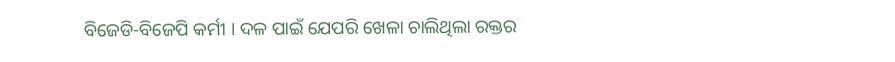ବିଜେଡି-ବିଜେପି କର୍ମୀ । ଦଳ ପାଇଁ ଯେପରି ଖେଳା ଚାଲିଥିଲା ରକ୍ତର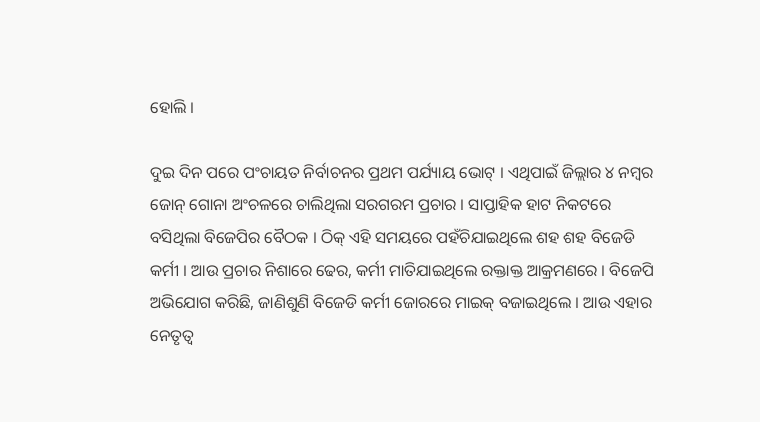ହୋଲି ।

ଦୁଇ ଦିନ ପରେ ପଂଚାୟତ ନିର୍ବାଚନର ପ୍ରଥମ ପର୍ଯ୍ୟାୟ ଭୋଟ୍ । ଏଥିପାଇଁ ଜିଲ୍ଲାର ୪ ନମ୍ବର ଜୋନ୍ ଗୋନା ଅଂଚଳରେ ଚାଲିଥିଲା ସରଗରମ ପ୍ରଚାର । ସାପ୍ତାହିକ ହାଟ ନିକଟରେ ବସିଥିଲା ବିଜେପିର ବୈଠକ । ଠିକ୍ ଏହି ସମୟରେ ପହଁଚିଯାଇଥିଲେ ଶହ ଶହ ବିଜେଡି କର୍ମୀ । ଆଉ ପ୍ରଚାର ନିଶାରେ ଢେର, କର୍ମୀ ମାତିଯାଇଥିଲେ ରକ୍ତାକ୍ତ ଆକ୍ରମଣରେ । ବିଜେପି ଅଭିଯୋଗ କରିଛି, ଜାଣିଶୁଣି ବିଜେଡି କର୍ମୀ ଜୋରରେ ମାଇକ୍ ବଜାଇଥିଲେ । ଆଉ ଏହାର ନେତୃତ୍ୱ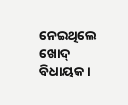ନେଇଥିଲେ ଖୋଦ୍ ବିଧାୟକ ।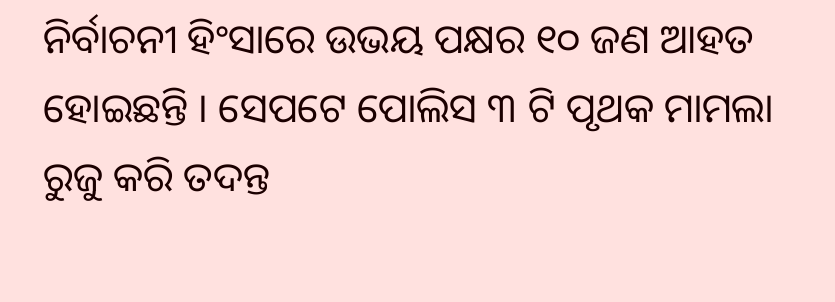ନିର୍ବାଚନୀ ହିଂସାରେ ଉଭୟ ପକ୍ଷର ୧୦ ଜଣ ଆହତ ହୋଇଛନ୍ତି । ସେପଟେ ପୋଲିସ ୩ ଟି ପୃଥକ ମାମଲା ରୁଜୁ କରି ତଦନ୍ତ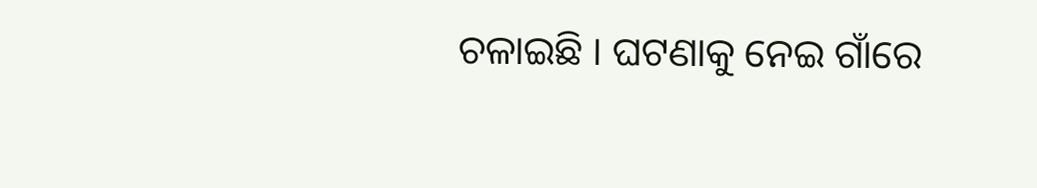ଚଳାଇଛି । ଘଟଣାକୁ ନେଇ ଗାଁରେ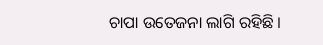ଚାପା ଉତେଜନା ଲାଗି ରହିଛି ।